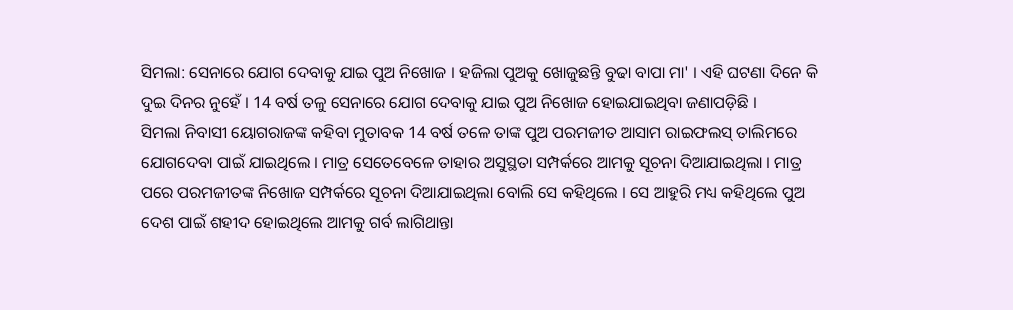ସିମଲା: ସେନାରେ ଯୋଗ ଦେବାକୁ ଯାଇ ପୁଅ ନିଖୋଜ । ହଜିଲା ପୁଅକୁ ଖୋଜୁଛନ୍ତି ବୁଢା ବାପା ମା' । ଏହି ଘଟଣା ଦିନେ କି ଦୁଇ ଦିନର ନୁହେଁ । 14 ବର୍ଷ ତଳୁ ସେନାରେ ଯୋଗ ଦେବାକୁ ଯାଇ ପୁଅ ନିଖୋଜ ହୋଇଯାଇଥିବା ଜଣାପଡ଼ିଛି ।
ସିମଲା ନିବାସୀ ୟୋଗରାଜଙ୍କ କହିବା ମୁତାବକ 14 ବର୍ଷ ତଳେ ତାଙ୍କ ପୁଅ ପରମଜୀତ ଆସାମ ରାଇଫଲସ୍ ତାଲିମରେ ଯୋଗଦେବା ପାଇଁ ଯାଇଥିଲେ । ମାତ୍ର ସେତେବେଳେ ତାହାର ଅସୁସ୍ଥତା ସମ୍ପର୍କରେ ଆମକୁ ସୂଚନା ଦିଆଯାଇଥିଲା । ମାତ୍ର ପରେ ପରମଜୀତଙ୍କ ନିଖୋଜ ସମ୍ପର୍କରେ ସୂଚନା ଦିଆଯାଇଥିଲା ବୋଲି ସେ କହିଥିଲେ । ସେ ଆହୁରି ମଧ୍ୟ କହିଥିଲେ ପୁଅ ଦେଶ ପାଇଁ ଶହୀଦ ହୋଇଥିଲେ ଆମକୁ ଗର୍ବ ଲାଗିଥାନ୍ତା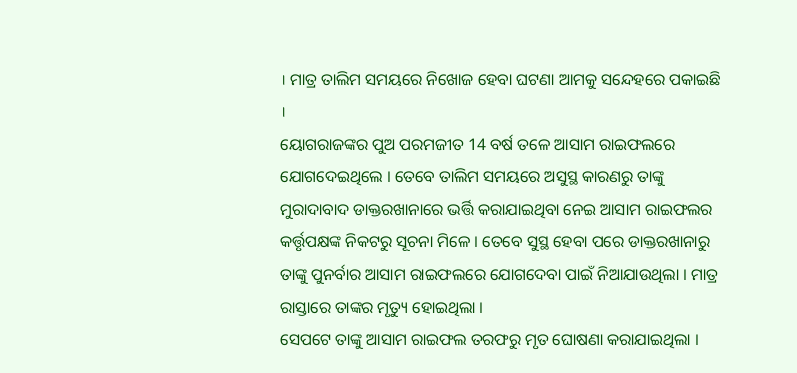। ମାତ୍ର ତାଲିମ ସମୟରେ ନିଖୋଜ ହେବା ଘଟଣା ଆମକୁ ସନ୍ଦେହରେ ପକାଇଛି ।
ୟୋଗରାଜଙ୍କର ପୁଅ ପରମଜୀତ 14 ବର୍ଷ ତଳେ ଆସାମ ରାଇଫଲରେ ଯୋଗଦେଇଥିଲେ । ତେବେ ତାଲିମ ସମୟରେ ଅସୁସ୍ଥ କାରଣରୁ ତାଙ୍କୁ ମୁରାଦାବାଦ ଡାକ୍ତରଖାନାରେ ଭର୍ତ୍ତି କରାଯାଇଥିବା ନେଇ ଆସାମ ରାଇଫଲର କର୍ତ୍ତୃପକ୍ଷଙ୍କ ନିକଟରୁ ସୂଚନା ମିଳେ । ତେବେ ସୁସ୍ଥ ହେବା ପରେ ଡାକ୍ତରଖାନାରୁ ତାଙ୍କୁ ପୁନର୍ବାର ଆସାମ ରାଇଫଲରେ ଯୋଗଦେବା ପାଇଁ ନିଆଯାଉଥିଲା । ମାତ୍ର ରାସ୍ତାରେ ତାଙ୍କର ମୃତ୍ୟୁ ହୋଇଥିଲା ।
ସେପଟେ ତାଙ୍କୁ ଆସାମ ରାଇଫଲ ତରଫରୁ ମୃତ ଘୋଷଣା କରାଯାଇଥିଲା ।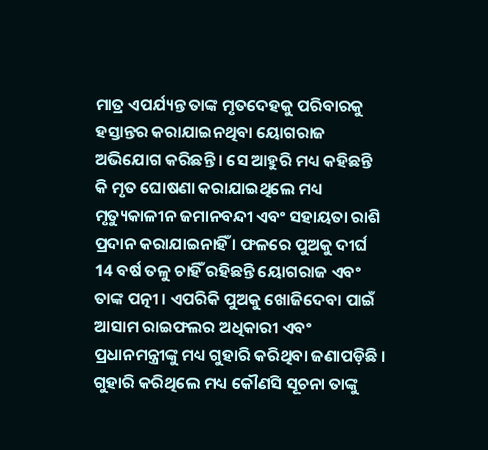ମାତ୍ର ଏପର୍ଯ୍ୟନ୍ତ ତାଙ୍କ ମୃତଦେହକୁ ପରିବାରକୁ ହସ୍ତାନ୍ତର କରାଯାଇନଥିବା ୟୋଗରାଜ ଅଭିଯୋଗ କରିଛନ୍ତି । ସେ ଆହୁରି ମଧ୍ୟ କହିଛନ୍ତି କି ମୃତ ଘୋଷଣା କରାଯାଇଥିଲେ ମଧ୍ୟ ମୃତ୍ୟୁକାଳୀନ ଜମାନବନ୍ଦୀ ଏବଂ ସହାୟତା ରାଶି ପ୍ରଦାନ କରାଯାଇନାହିଁ । ଫଳରେ ପୁଅକୁ ଦୀର୍ଘ 14 ବର୍ଷ ତଳୁ ଚାହିଁ ରହିଛନ୍ତି ୟୋଗରାଜ ଏବଂ ତାଙ୍କ ପତ୍ନୀ । ଏପରିକି ପୁଅକୁ ଖୋଜିଦେବା ପାଇଁ ଆସାମ ରାଇଫଲର ଅଧିକାରୀ ଏବଂ ପ୍ରଧାନମନ୍ତ୍ରୀଙ୍କୁ ମଧ୍ୟ ଗୁହାରି କରିଥିବା ଜଣାପଡ଼ିଛି । ଗୁହାରି କରିଥିଲେ ମଧ୍ୟ କୌଣସି ସୂଚନା ତାଙ୍କୁ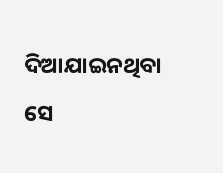ଦିଆଯାଇନଥିବା ସେ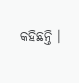କହିଛନ୍ତି ।